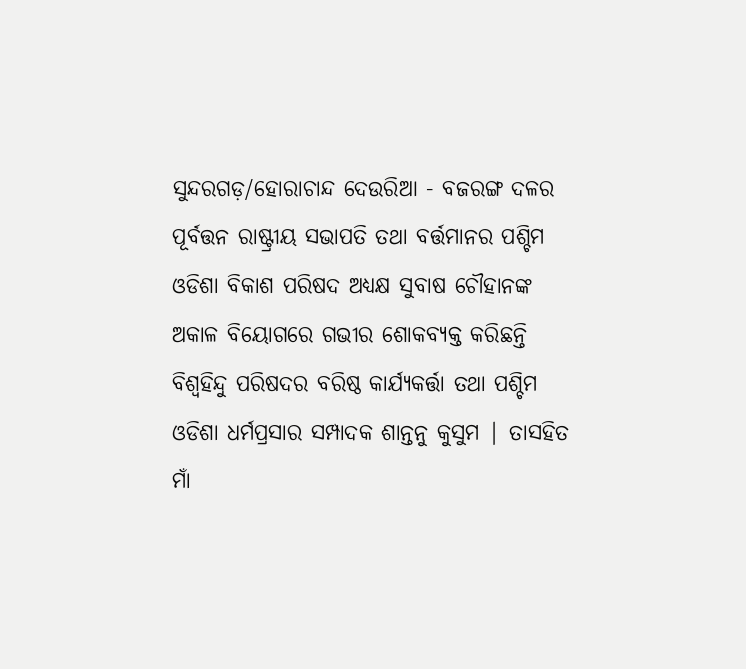ସୁନ୍ଦରଗଡ଼/ହୋରାଚାନ୍ଦ ଦେଉରିଆ - ବଜରଙ୍ଗ ଦଳର ପୂର୍ବତ୍ତନ ରାଷ୍ଟ୍ରୀୟ ସଭାପତି ତଥା ବର୍ତ୍ତମାନର ପଶ୍ଚିମ ଓଡିଶା ବିକାଶ ପରିଷଦ ଅଧ୍ୟକ୍ଷ ସୁବାଷ ଚୌହାନଙ୍କ ଅକାଳ ବିୟୋଗରେ ଗଭୀର ଶୋକବ୍ୟକ୍ତ କରିଛନ୍ତି ବିଶ୍ୱହିନ୍ଦୁ ପରିଷଦର ବରିଷ୍ଠ କାର୍ଯ୍ୟକର୍ତ୍ତା ତଥା ପଶ୍ଚିମ ଓଡିଶା ଧର୍ମପ୍ରସାର ସମ୍ପାଦକ ଶାନ୍ତନୁ କୁସୁମ | ତାସହିତ ମାଁ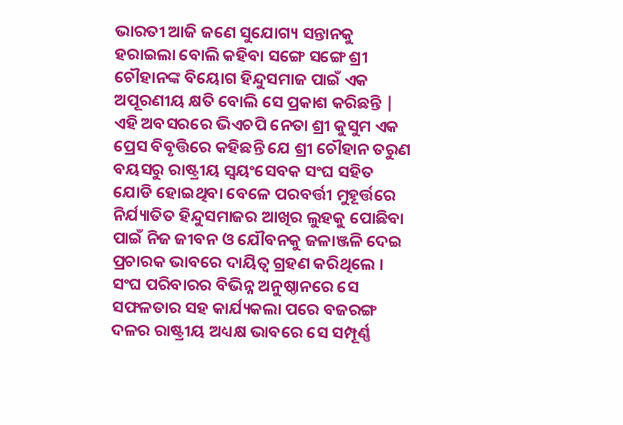ଭାରତୀ ଆଜି ଜଣେ ସୁଯୋଗ୍ୟ ସନ୍ତାନକୁ ହରାଇଲା ବୋଲି କହିବା ସଙ୍ଗେ ସଙ୍ଗେ ଶ୍ରୀ ଚୌହାନଙ୍କ ବିୟୋଗ ହିନ୍ଦୁସମାଜ ପାଇଁ ଏକ ଅପୂରଣୀୟ କ୍ଷତି ବୋଲି ସେ ପ୍ରକାଶ କରିଛନ୍ତି | ଏହି ଅବସରରେ ଭିଏଚପି ନେତା ଶ୍ରୀ କୁସୁମ ଏକ ପ୍ରେସ ବିବୃତ୍ତିରେ କହିଛନ୍ତି ଯେ ଶ୍ରୀ ଚୌହାନ ତରୁଣ ବୟସରୁ ରାଷ୍ଟ୍ରୀୟ ସ୍ୱୟଂସେବକ ସଂଘ ସହିତ ଯୋଡି ହୋଇଥିବା ବେଳେ ପରବର୍ତ୍ତୀ ମୁହୂର୍ତ୍ତରେ ନିର୍ଯ୍ୟାତିତ ହିନ୍ଦୁସମାଜର ଆଖିର ଲୁହକୁ ପୋଛିବା ପାଇଁ ନିଜ ଜୀବନ ଓ ଯୌବନକୁ ଜଳାଞ୍ଜଳି ଦେଇ ପ୍ରଚାରକ ଭାବରେ ଦାୟିତ୍ୱ ଗ୍ରହଣ କରିଥିଲେ । ସଂଘ ପରିବାରର ବିଭିନ୍ନ ଅନୁଷ୍ଠାନରେ ସେ ସଫଳତାର ସହ କାର୍ଯ୍ୟକଲା ପରେ ବଜରଙ୍ଗ ଦଳର ରାଷ୍ଟ୍ରୀୟ ଅଧ୍ୟକ୍ଷ ଭାବରେ ସେ ସମ୍ପୂର୍ଣ୍ଣ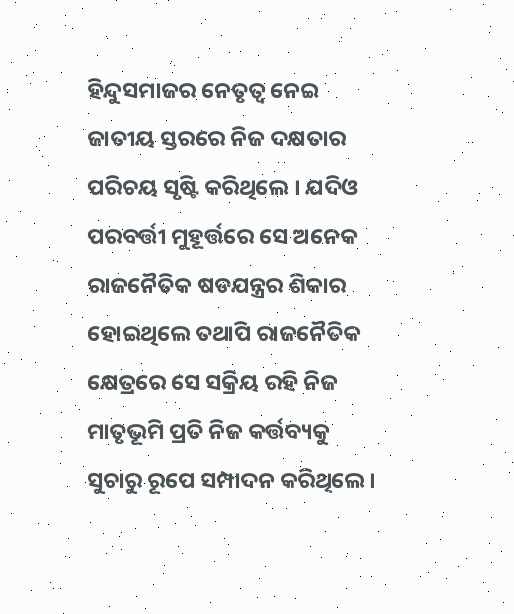ହିନ୍ଦୁସମାଜର ନେତୃତ୍ୱ ନେଇ ଜାତୀୟ ସ୍ତରରେ ନିଜ ଦକ୍ଷତାର ପରିଚୟ ସୃଷ୍ଟି କରିଥିଲେ । ଯଦିଓ ପରବର୍ତ୍ତୀ ମୁହୂର୍ତ୍ତରେ ସେ ଅନେକ ରାଜନୈତିକ ଷଡଯନ୍ତ୍ରର ଶିକାର ହୋଇଥିଲେ ତଥାପି ରାଜନୈତିକ କ୍ଷେତ୍ରରେ ସେ ସକ୍ରିୟ ରହି ନିଜ ମାତୃଭୂମି ପ୍ରତି ନିଜ କର୍ତ୍ତବ୍ୟକୁ ସୁଚାରୁ ରୂପେ ସମ୍ପାଦନ କରିଥିଲେ ।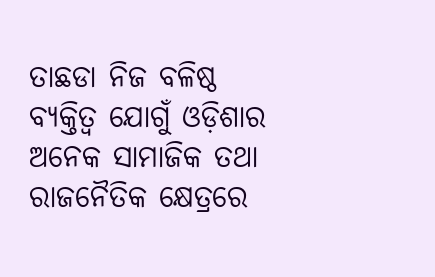ତାଛଡା ନିଜ ବଳିଷ୍ଠ ବ୍ୟକ୍ତିତ୍ବ ଯୋଗୁଁ ଓଡ଼ିଶାର ଅନେକ ସାମାଜିକ ତଥା ରାଜନୈତିକ କ୍ଷେତ୍ରରେ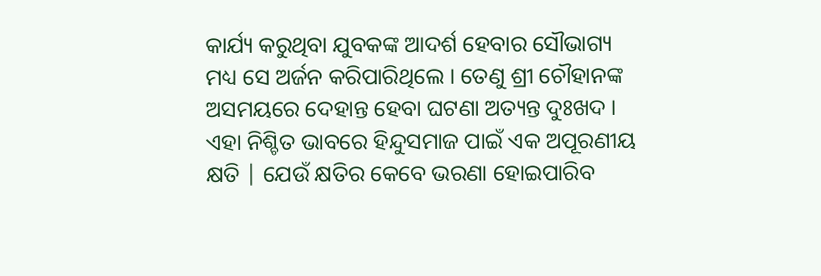କାର୍ଯ୍ୟ କରୁଥିବା ଯୁବକଙ୍କ ଆଦର୍ଶ ହେବାର ସୌଭାଗ୍ୟ ମଧ୍ୟ ସେ ଅର୍ଜନ କରିପାରିଥିଲେ । ତେଣୁ ଶ୍ରୀ ଚୌହାନଙ୍କ ଅସମୟରେ ଦେହାନ୍ତ ହେବା ଘଟଣା ଅତ୍ୟନ୍ତ ଦୁଃଖଦ । ଏହା ନିଶ୍ଚିତ ଭାବରେ ହିନ୍ଦୁସମାଜ ପାଇଁ ଏକ ଅପୂରଣୀୟ କ୍ଷତି | ଯେଉଁ କ୍ଷତିର କେବେ ଭରଣା ହୋଇପାରିବ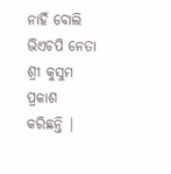ନାହିଁ ବୋଲି ଭିଏଚପି ନେତା ଶ୍ରୀ କୁସୁମ ପ୍ରକାଶ କରିଛନ୍ତି |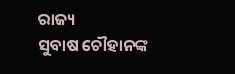ରାଜ୍ୟ
ସୁବାଷ ଚୌହାନଙ୍କ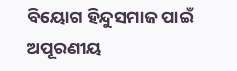ବିୟୋଗ ହିନ୍ଦୁସମାଜ ପାଇଁ ଅପୂରଣୀୟ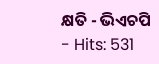କ୍ଷତି - ଭିଏଚପି
- Hits: 531